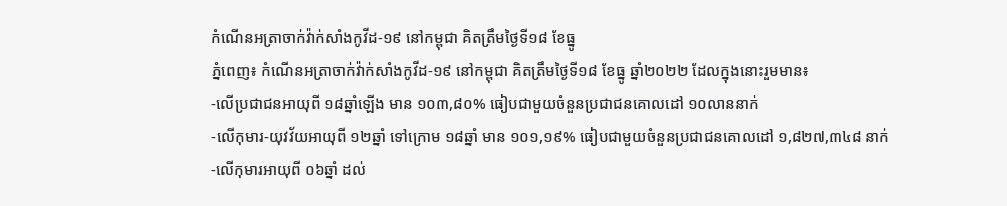កំណេីនអត្រាចាក់វ៉ាក់សាំងកូវីដ-១៩ នៅកម្ពុជា គិតត្រឹមថ្ងៃទី១៨ ខែធ្នូ
ភ្នំពេញ៖ កំណេីនអត្រាចាក់វ៉ាក់សាំងកូវីដ-១៩ នៅកម្ពុជា គិតត្រឹមថ្ងៃទី១៨ ខែធ្នូ ឆ្នាំ២០២២ ដែលក្នុងនោះរួមមាន៖
-លើប្រជាជនអាយុពី ១៨ឆ្នាំឡើង មាន ១០៣,៨០% ធៀបជាមួយចំនួនប្រជាជនគោលដៅ ១០លាននាក់
-លើកុមារ-យុវវ័យអាយុពី ១២ឆ្នាំ ទៅក្រោម ១៨ឆ្នាំ មាន ១០១,១៩% ធៀបជាមួយចំនួនប្រជាជនគោលដៅ ១,៨២៧,៣៤៨ នាក់
-លើកុមារអាយុពី ០៦ឆ្នាំ ដល់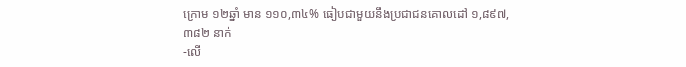ក្រោម ១២ឆ្នាំ មាន ១១០,៣៤% ធៀបជាមួយនឹងប្រជាជនគោលដៅ ១,៨៩៧, ៣៨២ នាក់
-លើ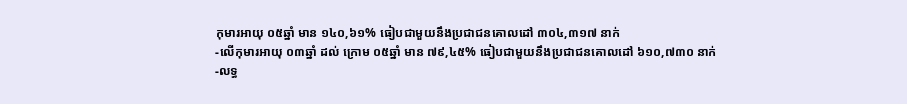កុមារអាយុ ០៥ឆ្នាំ មាន ១៤០,៦១% ធៀបជាមួយនឹងប្រជាជនគោលដៅ ៣០៤,៣១៧ នាក់
-លើកុមារអាយុ ០៣ឆ្នាំ ដល់ ក្រោម ០៥ឆ្នាំ មាន ៧៩,៤៥% ធៀបជាមួយនឹងប្រជាជនគោលដៅ ៦១០,៧៣០ នាក់
-លទ្ធ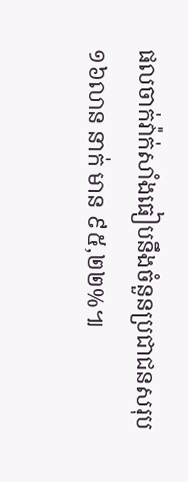ផលចាក់វ៉ាក់សាំងធៀបនឹងចំនួនប្រជាជនសរុប ១៦លាន នាក់ មាន ៩៥,២២%៕